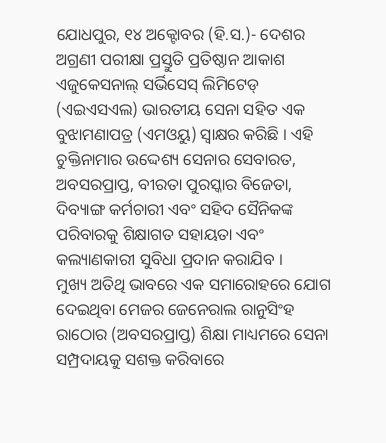ଯୋଧପୁର, ୧୪ ଅକ୍ଟୋବର (ହି.ସ.)- ଦେଶର ଅଗ୍ରଣୀ ପରୀକ୍ଷା ପ୍ରସ୍ତୁତି ପ୍ରତିଷ୍ଠାନ ଆକାଶ ଏଜୁକେସନାଲ୍ ସର୍ଭିସେସ୍ ଲିମିଟେଡ୍ (ଏଇଏସଏଲ) ଭାରତୀୟ ସେନା ସହିତ ଏକ ବୁଝାମଣାପତ୍ର (ଏମଓୟୁ) ସ୍ୱାକ୍ଷର କରିଛି । ଏହି ଚୁକ୍ତିନାମାର ଉଦ୍ଦେଶ୍ୟ ସେନାର ସେବାରତ, ଅବସରପ୍ରାପ୍ତ, ବୀରତା ପୁରସ୍କାର ବିଜେତା, ଦିବ୍ୟାଙ୍ଗ କର୍ମଚାରୀ ଏବଂ ସହିଦ ସୈନିକଙ୍କ ପରିବାରକୁ ଶିକ୍ଷାଗତ ସହାୟତା ଏବଂ କଲ୍ୟାଣକାରୀ ସୁବିଧା ପ୍ରଦାନ କରାଯିବ ।
ମୁଖ୍ୟ ଅତିଥି ଭାବରେ ଏକ ସମାରୋହରେ ଯୋଗ ଦେଇଥିବା ମେଜର ଜେନେରାଲ ରାନୁସିଂହ ରାଠୋର (ଅବସରପ୍ରାପ୍ତ) ଶିକ୍ଷା ମାଧ୍ୟମରେ ସେନା ସମ୍ପ୍ରଦାୟକୁ ସଶକ୍ତ କରିବାରେ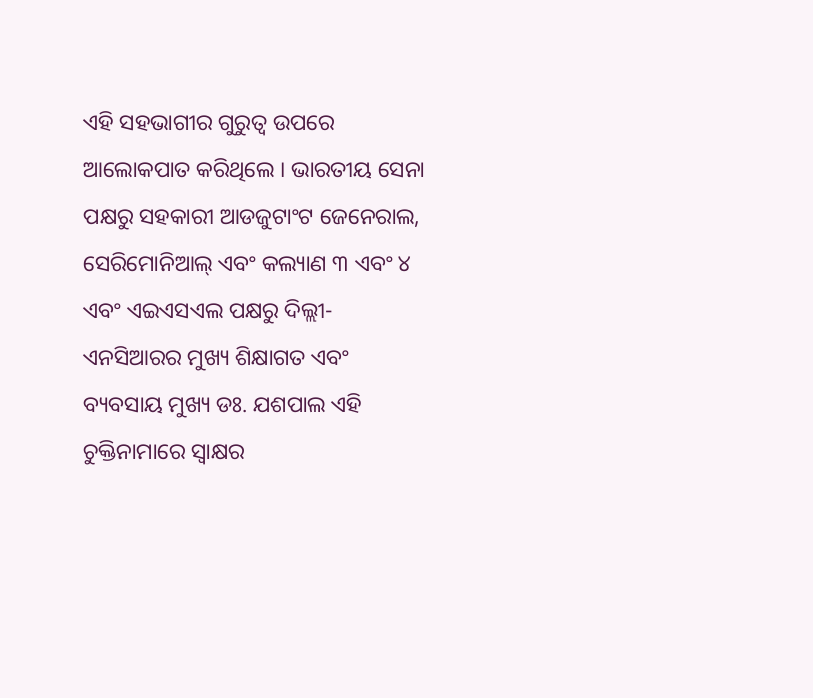ଏହି ସହଭାଗୀର ଗୁରୁତ୍ୱ ଉପରେ ଆଲୋକପାତ କରିଥିଲେ । ଭାରତୀୟ ସେନା ପକ୍ଷରୁ ସହକାରୀ ଆଡଜୁଟାଂଟ ଜେନେରାଲ, ସେରିମୋନିଆଲ୍ ଏବଂ କଲ୍ୟାଣ ୩ ଏବଂ ୪ ଏବଂ ଏଇଏସଏଲ ପକ୍ଷରୁ ଦିଲ୍ଲୀ-ଏନସିଆରର ମୁଖ୍ୟ ଶିକ୍ଷାଗତ ଏବଂ ବ୍ୟବସାୟ ମୁଖ୍ୟ ଡଃ. ଯଶପାଲ ଏହି ଚୁକ୍ତିନାମାରେ ସ୍ୱାକ୍ଷର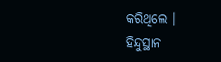କରିଥିଲେ ।
ହିନ୍ଦୁସ୍ଥାନ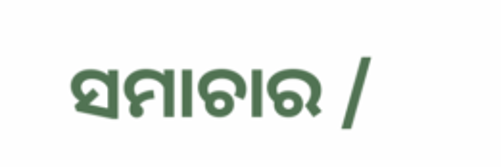ସମାଚାର /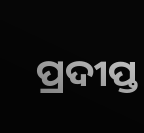ପ୍ରଦୀପ୍ତ